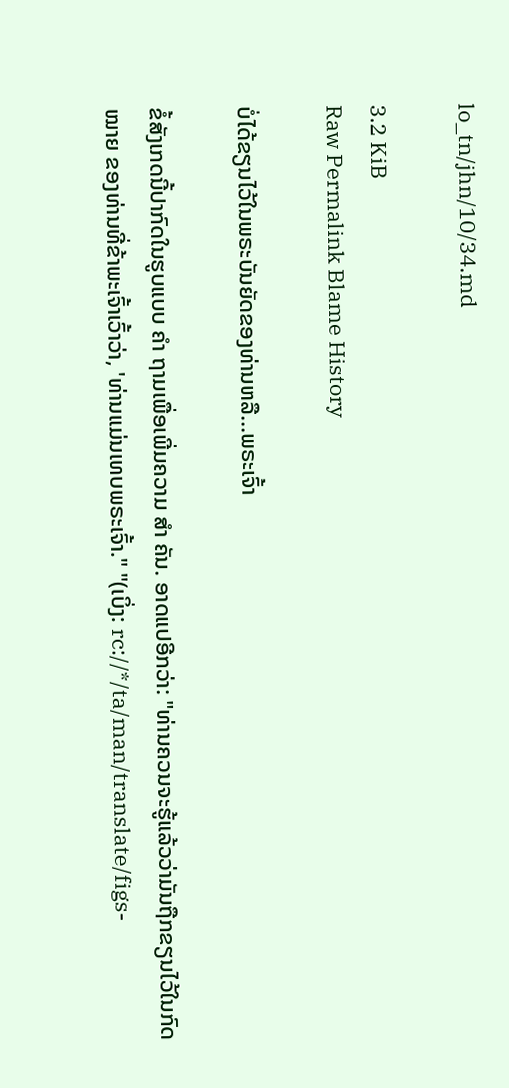lo_tn/jhn/10/34.md

3.2 KiB
Raw Permalink Blame History

ບໍ່ໄດ້ຂຽນໄວ້ໃນພຣະບັນຍັດຂອງທ່ານຫລື...ພຣະເຈົ້າ

ຂໍ້ສັງເກດນີ້ປາກົດໃນຮູບແບບ ຄຳ ຖາມເພື່ອເພີ່ມຄວາມ ສຳ ຄັນ. ອາດແປອີກວ່າ: "ທ່ານຄວນຈະຮູ້ແລ້ວວ່າມັນຖືກຂຽນໄວ້ໃນກົດ ໝາຍ ຂອງທ່ານທີ່ຂ້າພະເຈົ້າເວົ້າວ່າ, 'ທ່ານແມ່ນເທບພຣະເຈົ້າ." "(ເບິ່ງ: rc://*/ta/man/translate/figs-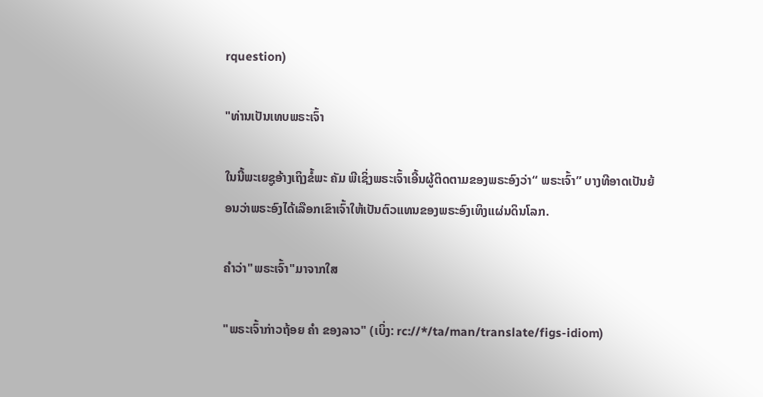rquestion)

"ທ່ານເປັນເທບພຣະເຈົ້າ

ໃນນີ້ພະເຍຊູອ້າງເຖິງຂໍ້ພະ ຄັມ ພີເຊິ່ງພຣະເຈົ້າເອີ້ນຜູ້ຕິດຕາມຂອງພຣະອົງວ່າ“ ພຣະເຈົ້າ” ບາງທີອາດເປັນຍ້ອນວ່າພຣະອົງໄດ້ເລືອກເຂົາເຈົ້າໃຫ້ເປັນຕົວແທນຂອງພຣະອົງເທິງແຜ່ນດິນໂລກ.

ຄຳວ່າ"ພຣະເຈົ້າ"ມາຈາກໃສ

"ພຣະເຈົ້າກ່າວຖ້ອຍ ຄຳ ຂອງລາວ" (ເບິ່ງ: rc://*/ta/man/translate/figs-idiom)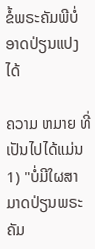ຂໍ້ພຣະຄັມພີບໍ່ອາດປ່ຽນແປງໄດ້

ຄວາມ ຫມາຍ ທີ່ເປັນໄປໄດ້ແມ່ນ 1) "ບໍ່ມີໃຜສາມາດປ່ຽນພຣະ ຄັມ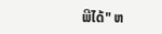ພີໄດ້" ຫ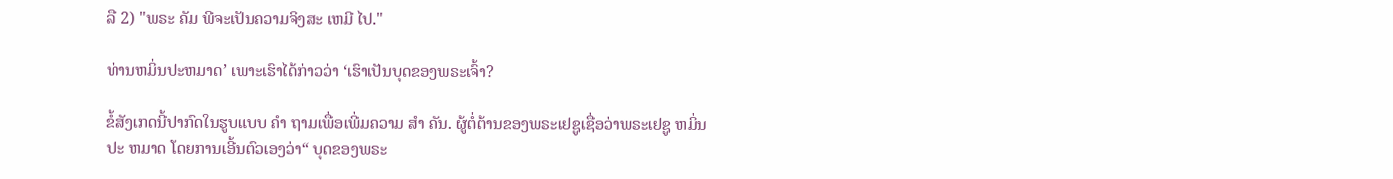ລື 2) "ພຣະ ຄັມ ພີຈະເປັນຄວາມຈິງສະ ເຫມີ ໄປ."

ທ່ານຫມິ່ນປະຫມາດ’ ເພາະເຮົາໄດ້ກ່າວວ່າ ‘ເຮົາເປັນບຸດຂອງພຣະເຈົ້າ?

ຂໍ້ສັງເກດນີ້ປາກົດໃນຮູບແບບ ຄຳ ຖາມເພື່ອເພີ່ມຄວາມ ສຳ ຄັນ. ຜູ້ຕໍ່ຕ້ານຂອງພຣະເຢຊູເຊື່ອວ່າພຣະເຢຊູ ຫມິ່ນປະ ຫມາດ ໂດຍການເອີ້ນຕົວເອງວ່າ“ ບຸດຂອງພຣະ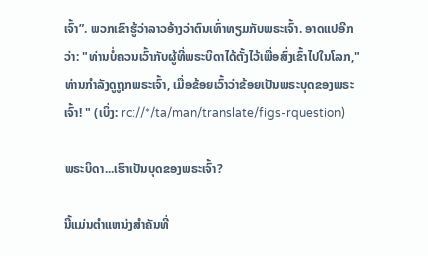ເຈົ້າ”. ພວກເຂົາຮູ້ວ່າລາວອ້າງວ່າຕົນເທົ່າທຽມກັບພຣະເຈົ້າ. ອາດແປອີກວ່າ: "ທ່ານບໍ່ຄວນເວົ້າກັບຜູ້ທີ່ພຣະບິດາໄດ້ຕັ້ງໄວ້ເພື່ອສົ່ງເຂົ້າໄປໃນໂລກ," ທ່ານກໍາລັງດູຖູກພຣະເຈົ້າ, ເມື່ອຂ້ອຍເວົ້າວ່າຂ້ອຍເປັນພຣະບຸດຂອງພຣະເຈົ້າ! " (ເບິ່ງ: rc://*/ta/man/translate/figs-rquestion)

ພຣະບິດາ...ເຮົາເປັນບຸດຂອງພຣະເຈົ້າ?

ນີ້ແມ່ນຕຳແຫນ່ງສຳຄັນທີ່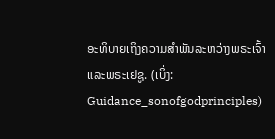ອະທິບາຍເຖິງຄວາມສຳພັນລະຫວ່າງພຣະເຈົ້າແລະພຣະເຢຊູ. (ເບິ່ງ: Guidance_sonofgodprinciples)